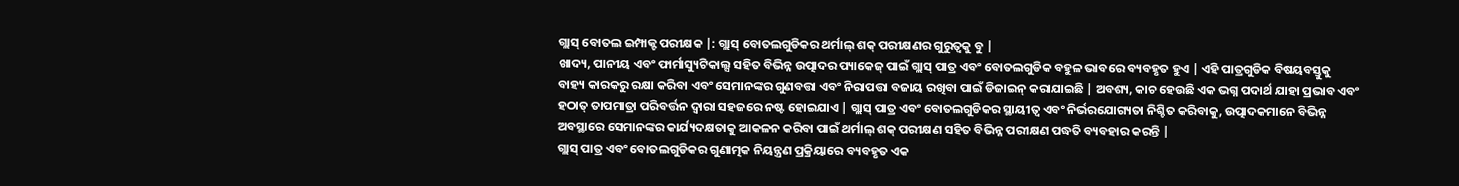ଗ୍ଲାସ୍ ବୋତଲ ଇମ୍ପାକ୍ଟ ପରୀକ୍ଷକ |: ଗ୍ଲାସ୍ ବୋତଲଗୁଡିକର ଥର୍ମାଲ୍ ଶକ୍ ପରୀକ୍ଷଣର ଗୁରୁତ୍ୱକୁ ବୁ |
ଖାଦ୍ୟ, ପାନୀୟ ଏବଂ ଫାର୍ମାସ୍ୟୁଟିକାଲ୍ସ ସହିତ ବିଭିନ୍ନ ଉତ୍ପାଦର ପ୍ୟାକେଜ୍ ପାଇଁ ଗ୍ଲାସ୍ ପାତ୍ର ଏବଂ ବୋତଲଗୁଡିକ ବହୁଳ ଭାବରେ ବ୍ୟବହୃତ ହୁଏ | ଏହି ପାତ୍ରଗୁଡିକ ବିଷୟବସ୍ତୁକୁ ବାହ୍ୟ କାରକରୁ ରକ୍ଷା କରିବା ଏବଂ ସେମାନଙ୍କର ଗୁଣବତ୍ତା ଏବଂ ନିରାପତ୍ତା ବଜାୟ ରଖିବା ପାଇଁ ଡିଜାଇନ୍ କରାଯାଇଛି | ଅବଶ୍ୟ, କାଚ ହେଉଛି ଏକ ଭଗ୍ନ ପଦାର୍ଥ ଯାହା ପ୍ରଭାବ ଏବଂ ହଠାତ୍ ତାପମାତ୍ରା ପରିବର୍ତ୍ତନ ଦ୍ୱାରା ସହଜରେ ନଷ୍ଟ ହୋଇଯାଏ | ଗ୍ଲାସ୍ ପାତ୍ର ଏବଂ ବୋତଲଗୁଡିକର ସ୍ଥାୟୀତ୍ୱ ଏବଂ ନିର୍ଭରଯୋଗ୍ୟତା ନିଶ୍ଚିତ କରିବାକୁ, ଉତ୍ପାଦକମାନେ ବିଭିନ୍ନ ଅବସ୍ଥାରେ ସେମାନଙ୍କର କାର୍ଯ୍ୟଦକ୍ଷତାକୁ ଆକଳନ କରିବା ପାଇଁ ଥର୍ମାଲ୍ ଶକ୍ ପରୀକ୍ଷଣ ସହିତ ବିଭିନ୍ନ ପରୀକ୍ଷଣ ପଦ୍ଧତି ବ୍ୟବହାର କରନ୍ତି |
ଗ୍ଲାସ୍ ପାତ୍ର ଏବଂ ବୋତଲଗୁଡିକର ଗୁଣାତ୍ମକ ନିୟନ୍ତ୍ରଣ ପ୍ରକ୍ରିୟାରେ ବ୍ୟବହୃତ ଏକ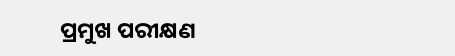ପ୍ରମୁଖ ପରୀକ୍ଷଣ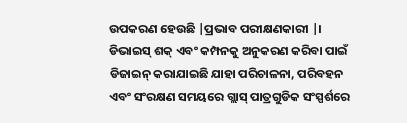ଉପକରଣ ହେଉଛି |ପ୍ରଭାବ ପରୀକ୍ଷଣକାରୀ |। ଡିଭାଇସ୍ ଶକ୍ ଏବଂ କମ୍ପନକୁ ଅନୁକରଣ କରିବା ପାଇଁ ଡିଜାଇନ୍ କରାଯାଇଛି ଯାହା ପରିଚାଳନା, ପରିବହନ ଏବଂ ସଂରକ୍ଷଣ ସମୟରେ ଗ୍ଲାସ୍ ପାତ୍ରଗୁଡିକ ସଂସ୍ପର୍ଶରେ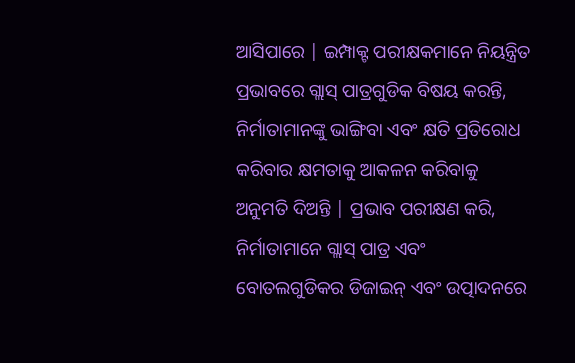ଆସିପାରେ | ଇମ୍ପାକ୍ଟ ପରୀକ୍ଷକମାନେ ନିୟନ୍ତ୍ରିତ ପ୍ରଭାବରେ ଗ୍ଲାସ୍ ପାତ୍ରଗୁଡିକ ବିଷୟ କରନ୍ତି, ନିର୍ମାତାମାନଙ୍କୁ ଭାଙ୍ଗିବା ଏବଂ କ୍ଷତି ପ୍ରତିରୋଧ କରିବାର କ୍ଷମତାକୁ ଆକଳନ କରିବାକୁ ଅନୁମତି ଦିଅନ୍ତି | ପ୍ରଭାବ ପରୀକ୍ଷଣ କରି, ନିର୍ମାତାମାନେ ଗ୍ଲାସ୍ ପାତ୍ର ଏବଂ ବୋତଲଗୁଡିକର ଡିଜାଇନ୍ ଏବଂ ଉତ୍ପାଦନରେ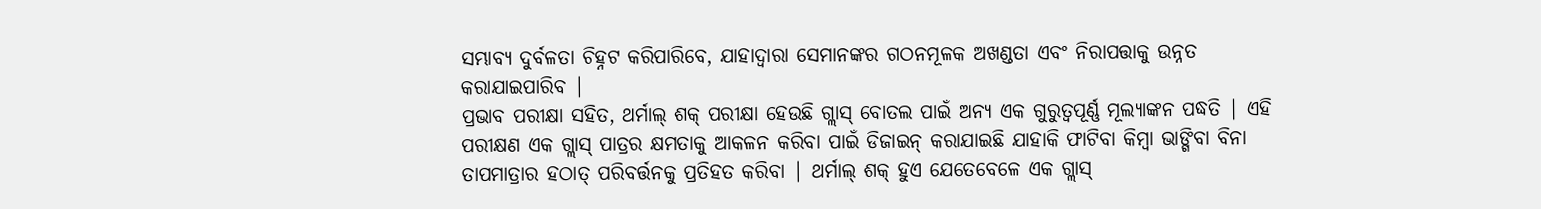ସମ୍ଭାବ୍ୟ ଦୁର୍ବଳତା ଚିହ୍ନଟ କରିପାରିବେ, ଯାହାଦ୍ୱାରା ସେମାନଙ୍କର ଗଠନମୂଳକ ଅଖଣ୍ଡତା ଏବଂ ନିରାପତ୍ତାକୁ ଉନ୍ନତ କରାଯାଇପାରିବ |
ପ୍ରଭାବ ପରୀକ୍ଷା ସହିତ, ଥର୍ମାଲ୍ ଶକ୍ ପରୀକ୍ଷା ହେଉଛି ଗ୍ଲାସ୍ ବୋତଲ ପାଇଁ ଅନ୍ୟ ଏକ ଗୁରୁତ୍ୱପୂର୍ଣ୍ଣ ମୂଲ୍ୟାଙ୍କନ ପଦ୍ଧତି | ଏହି ପରୀକ୍ଷଣ ଏକ ଗ୍ଲାସ୍ ପାତ୍ରର କ୍ଷମତାକୁ ଆକଳନ କରିବା ପାଇଁ ଡିଜାଇନ୍ କରାଯାଇଛି ଯାହାକି ଫାଟିବା କିମ୍ବା ଭାଙ୍ଗିବା ବିନା ତାପମାତ୍ରାର ହଠାତ୍ ପରିବର୍ତ୍ତନକୁ ପ୍ରତିହତ କରିବା | ଥର୍ମାଲ୍ ଶକ୍ ହୁଏ ଯେତେବେଳେ ଏକ ଗ୍ଲାସ୍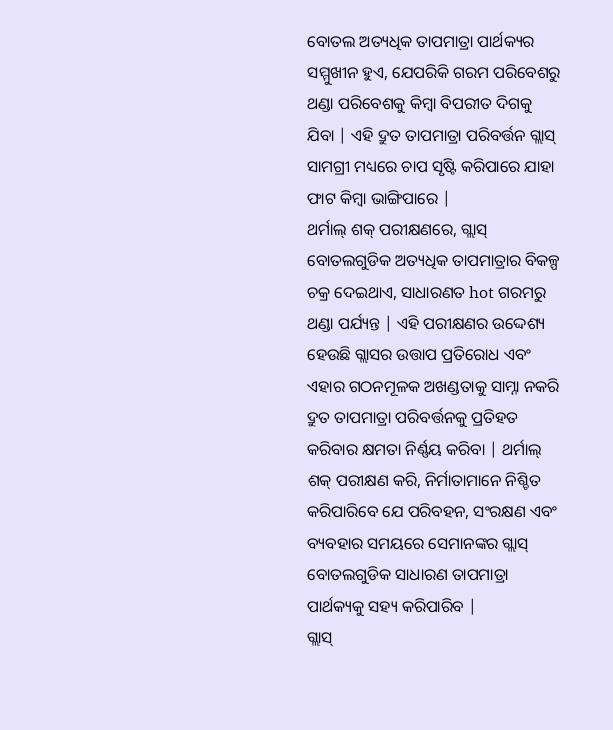ବୋତଲ ଅତ୍ୟଧିକ ତାପମାତ୍ରା ପାର୍ଥକ୍ୟର ସମ୍ମୁଖୀନ ହୁଏ, ଯେପରିକି ଗରମ ପରିବେଶରୁ ଥଣ୍ଡା ପରିବେଶକୁ କିମ୍ବା ବିପରୀତ ଦିଗକୁ ଯିବା | ଏହି ଦ୍ରୁତ ତାପମାତ୍ରା ପରିବର୍ତ୍ତନ ଗ୍ଲାସ୍ ସାମଗ୍ରୀ ମଧ୍ୟରେ ଚାପ ସୃଷ୍ଟି କରିପାରେ ଯାହା ଫାଟ କିମ୍ବା ଭାଙ୍ଗିପାରେ |
ଥର୍ମାଲ୍ ଶକ୍ ପରୀକ୍ଷଣରେ, ଗ୍ଲାସ୍ ବୋତଲଗୁଡିକ ଅତ୍ୟଧିକ ତାପମାତ୍ରାର ବିକଳ୍ପ ଚକ୍ର ଦେଇଥାଏ, ସାଧାରଣତ hot ଗରମରୁ ଥଣ୍ଡା ପର୍ଯ୍ୟନ୍ତ | ଏହି ପରୀକ୍ଷଣର ଉଦ୍ଦେଶ୍ୟ ହେଉଛି ଗ୍ଲାସର ଉତ୍ତାପ ପ୍ରତିରୋଧ ଏବଂ ଏହାର ଗଠନମୂଳକ ଅଖଣ୍ଡତାକୁ ସାମ୍ନା ନକରି ଦ୍ରୁତ ତାପମାତ୍ରା ପରିବର୍ତ୍ତନକୁ ପ୍ରତିହତ କରିବାର କ୍ଷମତା ନିର୍ଣ୍ଣୟ କରିବା | ଥର୍ମାଲ୍ ଶକ୍ ପରୀକ୍ଷଣ କରି, ନିର୍ମାତାମାନେ ନିଶ୍ଚିତ କରିପାରିବେ ଯେ ପରିବହନ, ସଂରକ୍ଷଣ ଏବଂ ବ୍ୟବହାର ସମୟରେ ସେମାନଙ୍କର ଗ୍ଲାସ୍ ବୋତଲଗୁଡିକ ସାଧାରଣ ତାପମାତ୍ରା ପାର୍ଥକ୍ୟକୁ ସହ୍ୟ କରିପାରିବ |
ଗ୍ଲାସ୍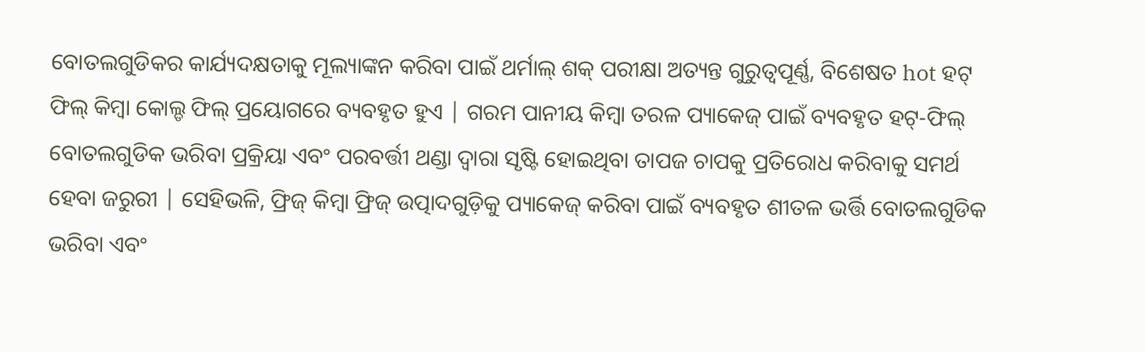ବୋତଲଗୁଡିକର କାର୍ଯ୍ୟଦକ୍ଷତାକୁ ମୂଲ୍ୟାଙ୍କନ କରିବା ପାଇଁ ଥର୍ମାଲ୍ ଶକ୍ ପରୀକ୍ଷା ଅତ୍ୟନ୍ତ ଗୁରୁତ୍ୱପୂର୍ଣ୍ଣ, ବିଶେଷତ hot ହଟ୍ ଫିଲ୍ କିମ୍ବା କୋଲ୍ଡ ଫିଲ୍ ପ୍ରୟୋଗରେ ବ୍ୟବହୃତ ହୁଏ | ଗରମ ପାନୀୟ କିମ୍ବା ତରଳ ପ୍ୟାକେଜ୍ ପାଇଁ ବ୍ୟବହୃତ ହଟ୍-ଫିଲ୍ ବୋତଲଗୁଡିକ ଭରିବା ପ୍ରକ୍ରିୟା ଏବଂ ପରବର୍ତ୍ତୀ ଥଣ୍ଡା ଦ୍ୱାରା ସୃଷ୍ଟି ହୋଇଥିବା ତାପଜ ଚାପକୁ ପ୍ରତିରୋଧ କରିବାକୁ ସମର୍ଥ ହେବା ଜରୁରୀ | ସେହିଭଳି, ଫ୍ରିଜ୍ କିମ୍ବା ଫ୍ରିଜ୍ ଉତ୍ପାଦଗୁଡ଼ିକୁ ପ୍ୟାକେଜ୍ କରିବା ପାଇଁ ବ୍ୟବହୃତ ଶୀତଳ ଭର୍ତ୍ତି ବୋତଲଗୁଡିକ ଭରିବା ଏବଂ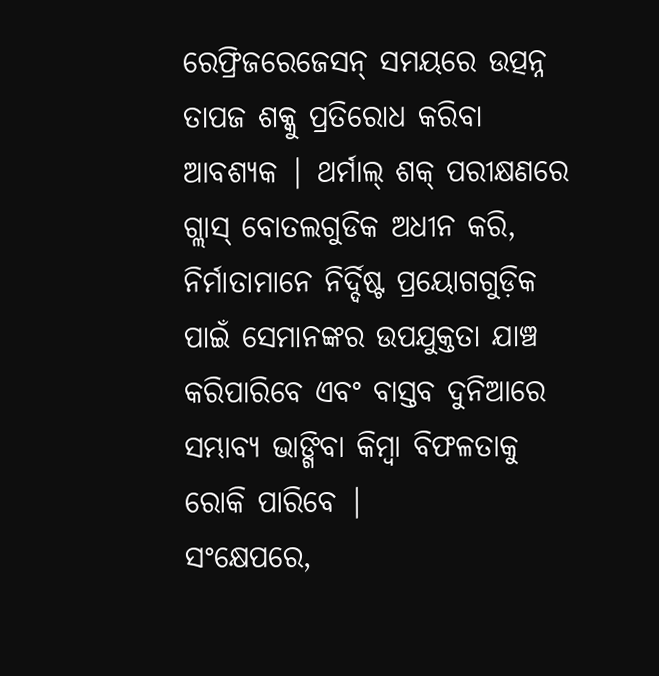ରେଫ୍ରିଜରେଜେସନ୍ ସମୟରେ ଉତ୍ପନ୍ନ ତାପଜ ଶକ୍କୁ ପ୍ରତିରୋଧ କରିବା ଆବଶ୍ୟକ | ଥର୍ମାଲ୍ ଶକ୍ ପରୀକ୍ଷଣରେ ଗ୍ଲାସ୍ ବୋତଲଗୁଡିକ ଅଧୀନ କରି, ନିର୍ମାତାମାନେ ନିର୍ଦ୍ଦିଷ୍ଟ ପ୍ରୟୋଗଗୁଡ଼ିକ ପାଇଁ ସେମାନଙ୍କର ଉପଯୁକ୍ତତା ଯାଞ୍ଚ କରିପାରିବେ ଏବଂ ବାସ୍ତବ ଦୁନିଆରେ ସମ୍ଭାବ୍ୟ ଭାଙ୍ଗିବା କିମ୍ବା ବିଫଳତାକୁ ରୋକି ପାରିବେ |
ସଂକ୍ଷେପରେ,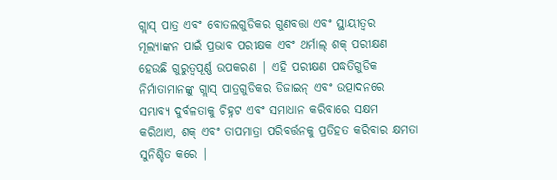ଗ୍ଲାସ୍ ପାତ୍ର ଏବଂ ବୋତଲଗୁଡିକର ଗୁଣବତ୍ତା ଏବଂ ସ୍ଥାୟୀତ୍ୱର ମୂଲ୍ୟାଙ୍କନ ପାଇଁ ପ୍ରଭାବ ପରୀକ୍ଷକ ଏବଂ ଥର୍ମାଲ୍ ଶକ୍ ପରୀକ୍ଷଣ ହେଉଛି ଗୁରୁତ୍ୱପୂର୍ଣ୍ଣ ଉପକରଣ | ଏହି ପରୀକ୍ଷଣ ପଦ୍ଧତିଗୁଡିକ ନିର୍ମାତାମାନଙ୍କୁ ଗ୍ଲାସ୍ ପାତ୍ରଗୁଡିକର ଡିଜାଇନ୍ ଏବଂ ଉତ୍ପାଦନରେ ସମ୍ଭାବ୍ୟ ଦୁର୍ବଳତାକୁ ଚିହ୍ନଟ ଏବଂ ସମାଧାନ କରିବାରେ ସକ୍ଷମ କରିଥାଏ, ଶକ୍ ଏବଂ ତାପମାତ୍ରା ପରିବର୍ତ୍ତନକୁ ପ୍ରତିହତ କରିବାର କ୍ଷମତା ସୁନିଶ୍ଚିତ କରେ |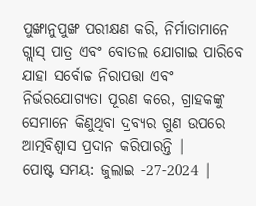ପୁଙ୍ଖାନୁପୁଙ୍ଖ ପରୀକ୍ଷଣ କରି, ନିର୍ମାତାମାନେ ଗ୍ଲାସ୍ ପାତ୍ର ଏବଂ ବୋତଲ ଯୋଗାଇ ପାରିବେ ଯାହା ସର୍ବୋଚ୍ଚ ନିରାପତ୍ତା ଏବଂ ନିର୍ଭରଯୋଗ୍ୟତା ପୂରଣ କରେ, ଗ୍ରାହକଙ୍କୁ ସେମାନେ କିଣୁଥିବା ଦ୍ରବ୍ୟର ଗୁଣ ଉପରେ ଆତ୍ମବିଶ୍ୱାସ ପ୍ରଦାନ କରିପାରନ୍ତି |
ପୋଷ୍ଟ ସମୟ: ଜୁଲାଇ -27-2024 |